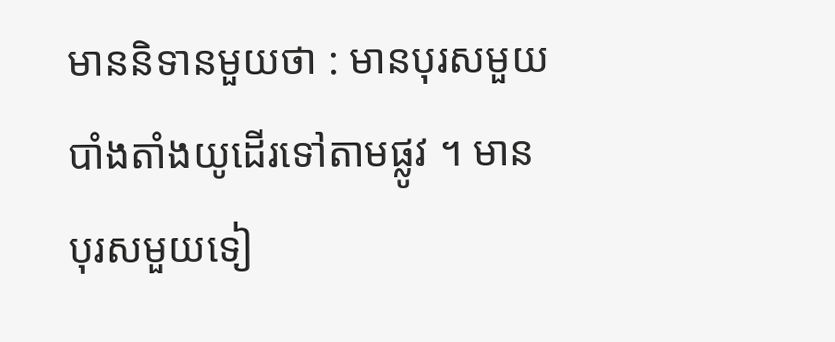មាននិទានមួយថា : មានបុរសមួយបាំងតាំងយូដើរទៅតាមផ្លូវ ។ មានបុរសមួយទៀ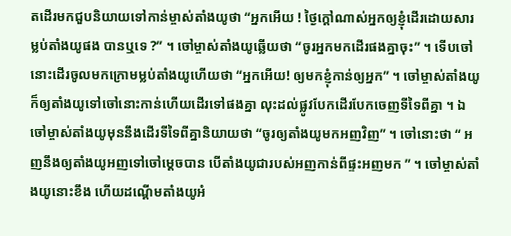តដើរមកជួបនិយាយទៅកាន់ម្ចាស់តាំងយូថា “អ្នកអើយ ! ថ្ងៃក្ដៅណាស់អ្នកឲ្យខ្ញុំដើរដោយសារម្លប់តាំងយូផង បានឬទេ ?” ។ ចៅម្ចាស់តាំងយូឆ្លើយថា “ចូរអ្នកមកដើរផងគ្នាចុះ” ។ ទើបចៅនោះដើរចូលមកក្រោមម្លប់តាំងយូហើយថា “អ្នកអើយ! ឲ្យមកខ្ញុំកាន់ឲ្យអ្នក” ។ ចៅម្ចាស់តាំងយូក៏ឲ្យតាំងយូទៅចៅនោះកាន់ហើយដើរទៅផងគ្នា លុះដល់ផ្លូវបែកដើរបែកចេញទីទៃពីគ្នា ។ ឯចៅម្ចាស់តាំងយូមុននឹងដើរទីទៃពីគ្នានិយាយថា “ចូរឲ្យតាំងយូមកអញវិញ” ។ ចៅនោះថា “ អញនឹងឲ្យតាំងយូអញទៅចៅម្ដេចបាន បើតាំងយូជារបស់អញកាន់ពីផ្ទះអញមក ” ។ ចៅម្ចាស់តាំងយូនោះខឹង ហើយដណ្ដើមតាំងយូអំ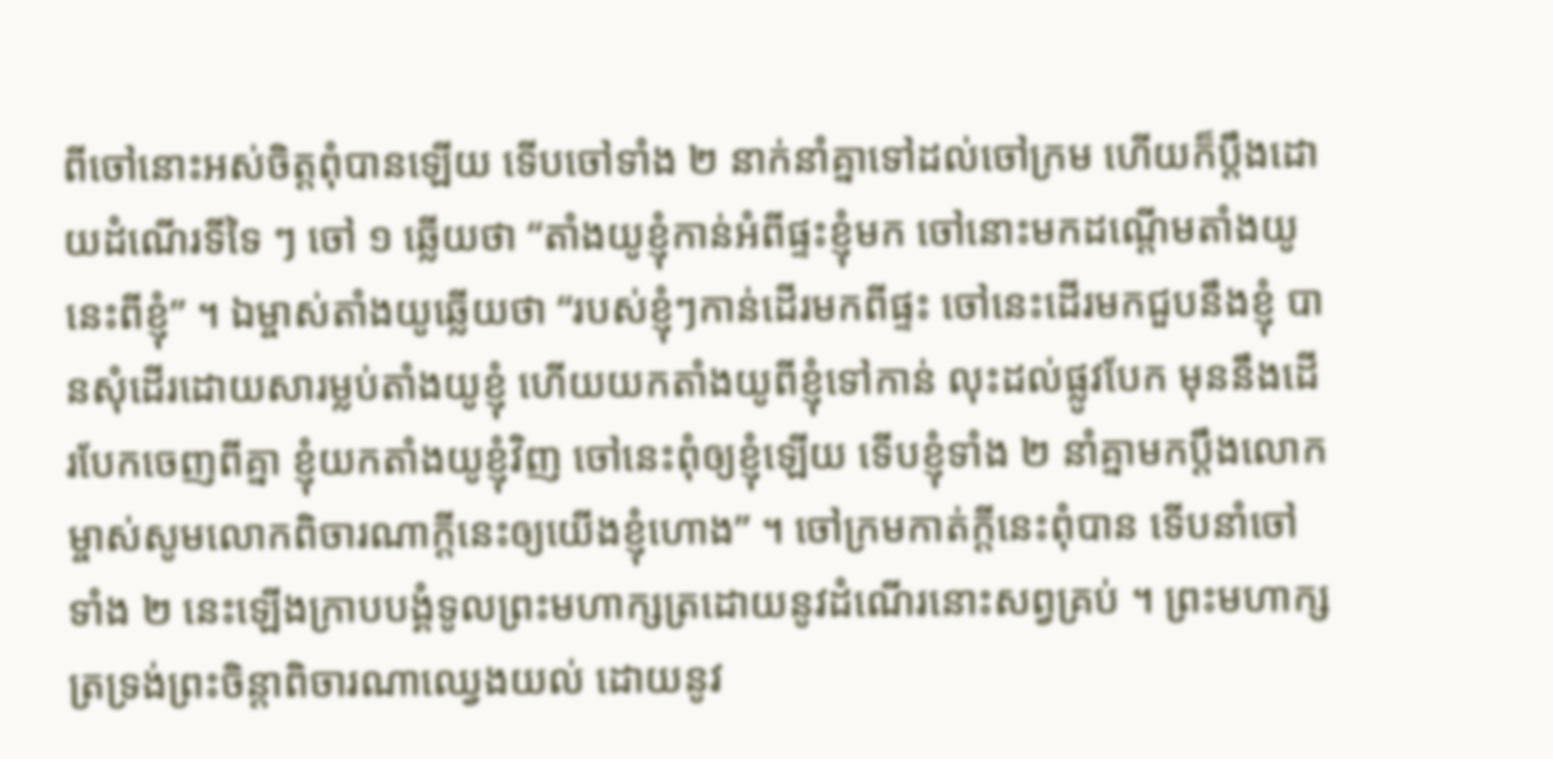ពីចៅនោះអស់ចិត្តពុំបានឡើយ ទើបចៅទាំង ២ នាក់នាំគ្នាទៅដល់ចៅក្រម ហើយក៏ប្ដឹងដោយដំណើរទីទៃ ៗ ចៅ ១ ឆ្លើយថា “តាំងយូខ្ញុំកាន់អំពីផ្ទះខ្ញុំមក ចៅនោះមកដណ្ដើមតាំងយូនេះពីខ្ញុំ” ។ ឯម្ចាស់តាំងយូឆ្លើយថា “របស់ខ្ញុំៗកាន់ដើរមកពីផ្ទះ ចៅនេះដើរមកជួបនឹងខ្ញុំ បានសុំដើរដោយសារម្លប់តាំងយូខ្ញុំ ហើយយកតាំងយូពីខ្ញុំទៅកាន់ លុះដល់ផ្លូវបែក មុននឹងដើរបែកចេញពីគ្នា ខ្ញុំយកតាំងយូខ្ញុំវិញ ចៅនេះពុំឲ្យខ្ញុំឡើយ ទើបខ្ញុំទាំង ២ នាំគ្នាមកប្ដឹងលោកម្ចាស់សូមលោកពិចារណាក្ដីនេះឲ្យយើងខ្ញុំហោង” ។ ចៅក្រមកាត់ក្ដីនេះពុំបាន ទើបនាំចៅទាំង ២ នេះឡើងក្រាបបង្គំទូលព្រះមហាក្សត្រដោយនូវដំណើរនោះសព្វគ្រប់ ។ ព្រះមហាក្សត្រទ្រង់ព្រះចិន្ដាពិចារណាឈ្វេងយល់ ដោយនូវ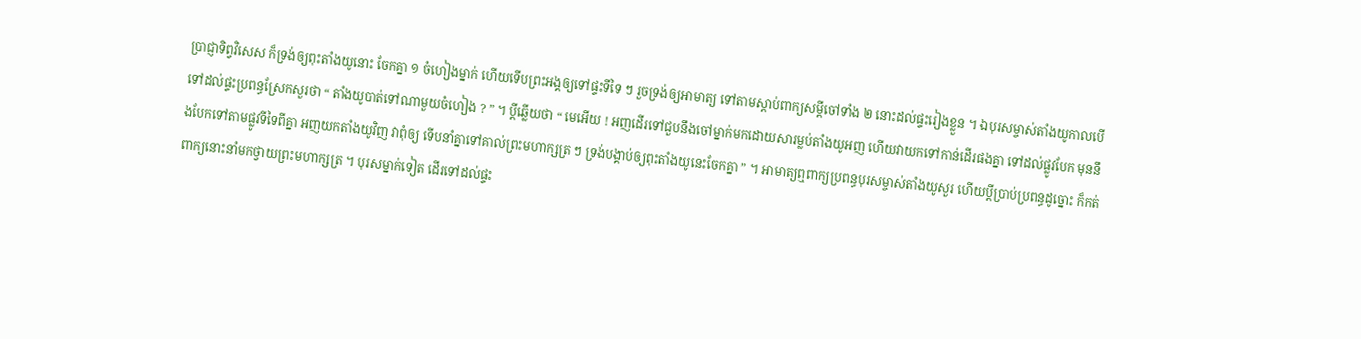ប្រាជ្ញាទិព្វវិសេស ក៏ទ្រង់ឲ្យពុះតាំងយូនោះ ចែកគ្នា ១ ចំហៀងម្នាក់ ហើយទើបព្រះអង្គឲ្យទៅផ្ទះទីទៃ ៗ រួចទ្រង់ឲ្យអាមាត្យ ទៅតាមស្ដាប់ពាក្យសម្ដីចៅទាំង ២ នោះដល់ផ្ទះរៀងខ្លួន ។ ឯបុរសម្ចាស់តាំងយូកាលបើទៅដល់ផ្ទះប្រពន្ធស្រែកសួរថា “ តាំងយូបាត់ទៅណាមួយចំហៀង ? ” ។ ប្ដីឆ្លើយថា “ មេអើយ ! អញដើរទៅជួបនឹងចៅម្នាក់មកដោយសារម្លប់តាំងយូអញ ហើយវាយកទៅកាន់ដើរផងគ្នា ទៅដល់ផ្លូវបែក មុននឹងបែកទៅតាមផ្លូវទីទៃពីគ្នា អញយកតាំងយូវិញ វាពុំឲ្យ ទើបនាំគ្នាទៅគាល់ព្រះមហាក្សត្រ ៗ ទ្រង់បង្គាប់ឲ្យពុះតាំងយូនេះចែកគ្នា ” ។ អាមាត្យឮពាក្យប្រពន្ធបុរសម្ចាស់តាំងយូសួរ ហើយប្ដីប្រាប់ប្រពន្ធដូច្នោះ ក៏កត់ពាក្យនោះនាំមកថ្វាយព្រះមហាក្សត្រ ។ បុរសម្នាក់ទៀត ដើរទៅដល់ផ្ទះ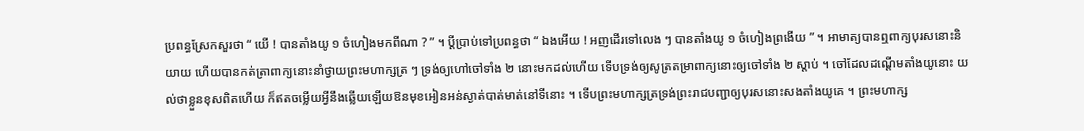ប្រពន្ធស្រែកសួរថា “ យើ ! បានតាំងយូ ១ ចំហៀងមកពីណា ? ” ។ ប្ដីប្រាប់ទៅប្រពន្ធថា “ ឯងអើយ ! អញដើរទៅលេង ៗ បានតាំងយូ ១ ចំហៀងព្រងើយ ” ។ អាមាត្យបានឮពាក្យបុរសនោះនិយាយ ហើយបានកត់ត្រាពាក្យនោះនាំថ្វាយព្រះមហាក្សត្រ ៗ ទ្រង់ឲ្យហៅចៅទាំង ២ នោះមកដល់ហើយ ទើបទ្រង់ឲ្យសូត្រតម្រាពាក្យនោះឲ្យចៅទាំង ២ ស្ដាប់ ។ ចៅដែលដណ្ដើមតាំងយូនោះ យល់ថាខ្លួនខុសពិតហើយ ក៏ឥតចម្លើយអ្វីនឹងឆ្លើយឡើយឱនមុខអៀនអន់ស្ងាត់បាត់មាត់នៅទីនោះ ។ ទើបព្រះមហាក្សត្រទ្រង់ព្រះរាជបញ្ជាឲ្យបុរសនោះសងតាំងយូគេ ។ ព្រះមហាក្ស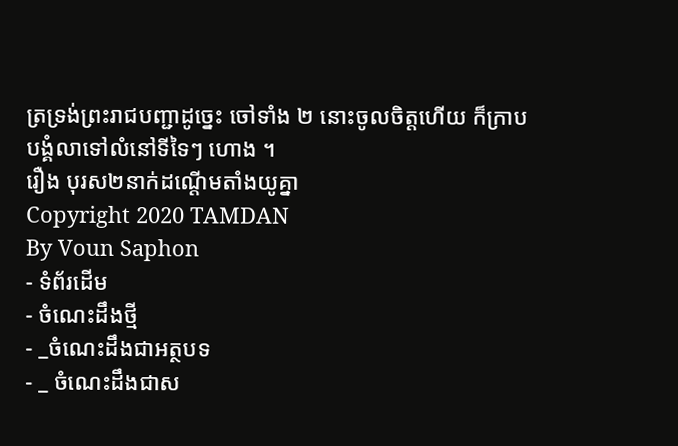ត្រទ្រង់ព្រះរាជបញ្ជាដូច្នេះ ចៅទាំង ២ នោះចូលចិត្តហើយ ក៏ក្រាបបង្គំលាទៅលំនៅទីទៃៗ ហោង ។
រឿង បុរស២នាក់ដណ្ដើមតាំងយូគ្នា
Copyright 2020 TAMDAN
By Voun Saphon
- ទំព័រដើម
- ចំណេះដឹងថ្មី
- _ចំណេះដឹងជាអត្ថបទ
- _ ចំណេះដឹងជាស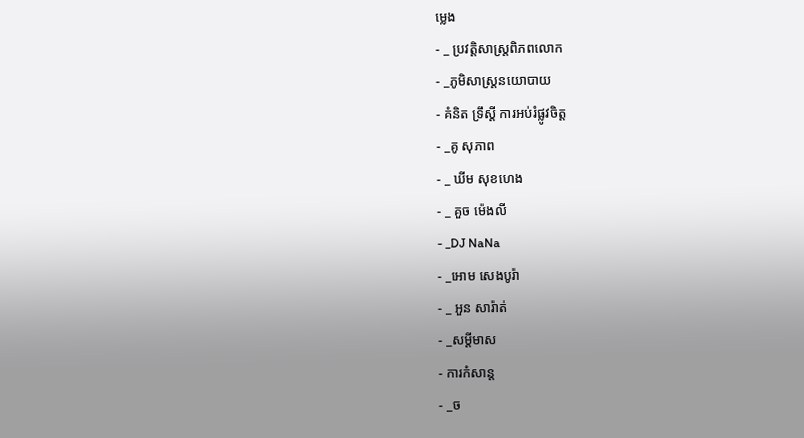ម្លេង
- _ ប្រវត្តិសាស្រ្តពិភពលោក
- _ភូមិសាស្រ្តនយោបាយ
- គំនិត ទ្រឹស្ដី ការអប់រំផ្លូវចិត្ត
- _គូ សុភាព
- _ ឃីម សុខហេង
- _ គួច ម៉េងលី
- _DJ NaNa
- _អោម សេងបូរ៉ា
- _ អួន សារ៉ាត់
- _សម្ដីមាស
- ការកំសាន្ដ
- _ច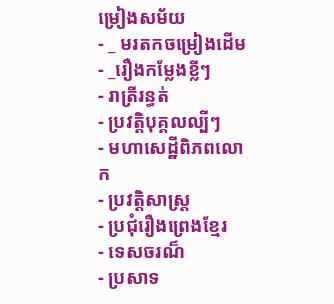ម្រៀងសម័យ
- _ មរតកចម្រៀងដើម
- _រឿងកម្លែងខ្លីៗ
- រាត្រីរន្ធត់
- ប្រវត្តិបុគ្គលល្បីៗ
- មហាសេដ្ឋីពិភពលោក
- ប្រវត្តិសាស្រ្ត
- ប្រជុំរឿងព្រេងខ្មែរ
- ទេសចរណ៏
- ប្រសាទ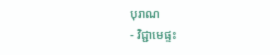បុរាណ
- វិជ្ជាមេផ្ទះ